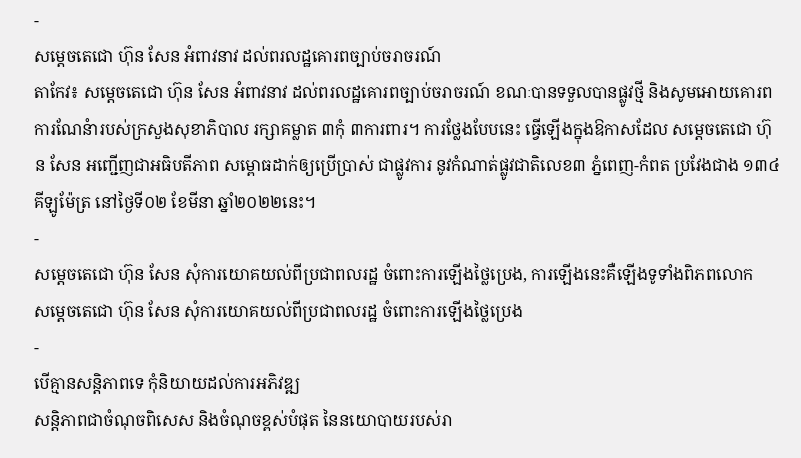-
សម្តេចតេជោ ហ៊ុន សែន អំពាវនាវ ដល់ពរលដ្ឋគោរពច្បាប់ចរាចរណ៍
តាកែវ៖ សម្តេចតេជោ ហ៊ុន សែន អំពាវនាវ ដល់ពរលដ្ឋគោរពច្បាប់ចរាចរណ៍ ខណៈបានទទួលបានផ្លូវថ្មី និងសូមអោយគោរពការណែនំារបស់ក្រសួងសុខាភិបាល រក្សាគម្លាត ៣កុំ ៣ការពារ។ ការថ្លែងបែបនេះ ធ្វើឡើងក្នុងឱកាសដែល សម្ដេចតេជោ ហ៊ុន សែន អញ្ជើញជាអធិបតីភាព សម្ពោធដាក់ឲ្យប្រើប្រាស់ ជាផ្លូវការ នូវកំណាត់ផ្លូវជាតិលេខ៣ ភ្នំពេញ-កំពត ប្រវែងជាង ១៣៤គីឡូម៉ែត្រ នៅថ្ងៃទី០២ ខែមីនា ឆ្នាំ២០២២នេះ។
-
សម្តេចតេជោ ហ៊ុន សែន សុំការយោគយល់ពីប្រជាពលរដ្ឋ ចំពោះការឡើងថ្លៃប្រេង, ការឡើងនេះគឺឡើងទូទាំងពិភពលោក
សម្តេចតេជោ ហ៊ុន សែន សុំការយោគយល់ពីប្រជាពលរដ្ឋ ចំពោះការឡើងថ្លៃប្រេង
-
បើគ្មានសន្តិភាពទេ កុំនិយាយដល់ការអភិវឌ្ឍ
សន្តិភាពជាចំណុចពិសេស និងចំណុចខ្ពស់បំផុត នៃនយោបាយរបស់រា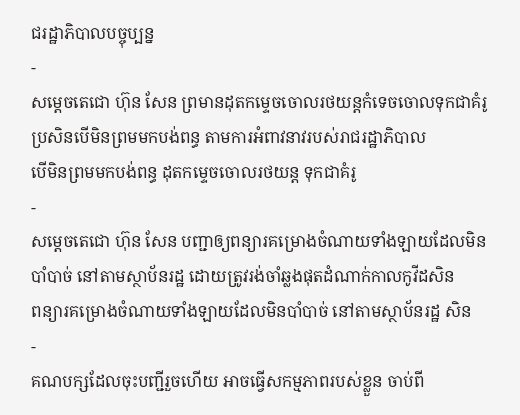ជរដ្ឋាភិបាលបច្ចុប្បន្ន
-
សម្តេចតេជោ ហ៊ុន សែន ព្រមានដុតកម្ទេចចោលរថយន្តកំទេចចោលទុកជាគំរូ ប្រសិនបើមិនព្រមមកបង់ពន្ធ តាមការអំពាវនាវរបស់រាជរដ្ឋាភិបាល
បើមិនព្រមមកបង់ពន្ធ ដុតកម្ទេចចោលរថយន្ត ទុកជាគំរូ
-
សម្ដេចតេជោ ហ៊ុន សែន បញ្ជាឲ្យពន្យារគម្រោងចំណាយទាំងឡាយដែលមិនបាំបាច់ នៅតាមស្ថាប័នរដ្ឋ ដោយត្រូវរង់ចាំឆ្លងផុតដំណាក់កាលកូវីដសិន
ពន្យារគម្រោងចំណាយទាំងឡាយដែលមិនបាំបាច់ នៅតាមស្ថាប័នរដ្ឋ សិន
-
គណបក្សដែលចុះបញ្ជីរួចហើយ អាចធ្វើសកម្មភាពរបស់ខ្លួន ចាប់ពី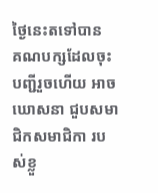ថ្ងៃនេះតទៅបាន
គណបក្សដែលចុះបញ្ជីរួចហើយ អាចឃោសនា ជួបសមាជិកសមាជិកា របស់ខ្លួ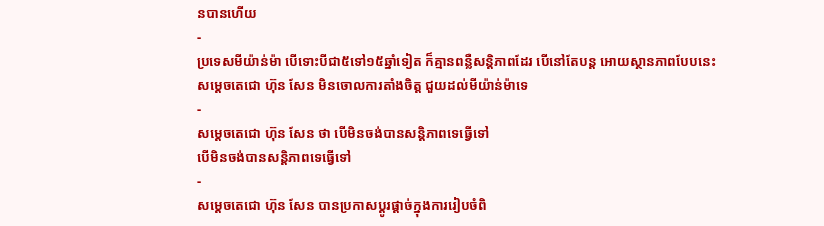នបានហើយ
-
ប្រទេសមីយ៉ាន់ម៉ា បើទោះបីជា៥ទៅ១៥ឆ្នាំទៀត ក៏គ្មានពន្លឺសន្តិភាពដែរ បើនៅតែបន្ត អោយស្ថានភាពបែបនេះ
សម្តេចតេជោ ហ៊ុន សែន មិនចោលការតាំងចិត្ត ជួយដល់មីយ៉ាន់ម៉ាទេ
-
សម្តេចតេជោ ហ៊ុន សែន ថា បើមិនចង់បានសន្តិភាពទេធ្វើទៅ
បើមិនចង់បានសន្តិភាពទេធ្វើទៅ
-
សម្តេចតេជោ ហ៊ុន សែន បានប្រកាសប្តូរផ្តាច់ក្នុងការរៀបចំពិ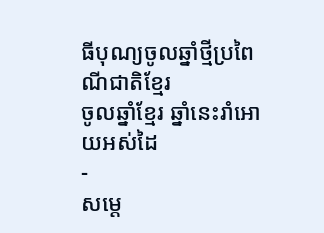ធីបុណ្យចូលឆ្នាំថ្មីប្រពៃណីជាតិខ្មែរ
ចូលឆ្នាំខ្មែរ ឆ្នាំនេះរាំអោយអស់ដៃ
-
សម្តេ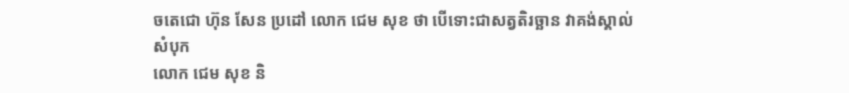ចតេជោ ហ៊ុន សែន ប្រដៅ លោក ជេម សុខ ថា បើទោះជាសត្វតិរច្ឆាន វាគង់ស្គាល់សំបុក
លោក ជេម សុខ និ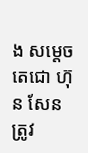ង សម្តេចតេជោ ហ៊ុន សែន ត្រូវ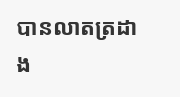បានលាតត្រដាង